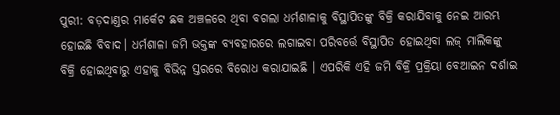ପୁରୀ: ବଡ଼ଦାଣ୍ତର ମାର୍କେଟ ଛକ ଅଞ୍ଚଳରେ ଥିବା ବଗଲା ଧର୍ମଶାଳାକୁ ବିସ୍ଥାପିତଙ୍କୁ ବିକ୍ରି କରାଯିବାକୁ ନେଇ ଆରମ୍ଭ ହୋଇଛି ବିବାଦ। ଧର୍ମଶାଳା ଜମି ଭକ୍ତଙ୍କ ବ୍ୟବହାରରେ ଲଗାଇବା ପରିବର୍ତ୍ତେ ବିସ୍ଥାପିତ ହୋଇଥିବା ଲଜ୍ ମାଲିକଙ୍କୁ ବିକ୍ରି ହୋଇଥିବାରୁ ଏହାକୁ ବିଭିନ୍ନ ସ୍ତରରେ ବିରୋଧ କରାଯାଇଛି । ଏପରିକି ଏହି ଜମି ବିକ୍ରି ପ୍ରକ୍ରିୟା ବେଆଇନ ଦର୍ଶାଇ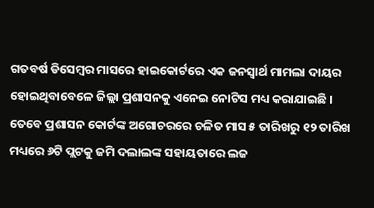ଗତବର୍ଷ ଡିସେମ୍ବର ମାସରେ ହାଇକୋର୍ଟରେ ଏକ ଜନସ୍ବାର୍ଥ ମାମଲା ଦାୟର ହୋଇଥିବାବେଳେ ଜିଲ୍ଲା ପ୍ରଶାସନକୁ ଏନେଇ ନୋଟିସ ମଧ୍ୟ କରାଯାଇଛି ।
ତେବେ ପ୍ରଶାସନ କୋର୍ଟଙ୍କ ଅଗୋଚରରେ ଚଳିତ ମାସ ୫ ତାରିଖରୁ ୧୨ ତାରିଖ ମଧ୍ୟରେ ୬ଟି ପ୍ଲଟକୁ ଜମି ଦଲାଲଙ୍କ ସହାୟତାରେ ଲଜ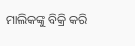ମାଲିକଙ୍କୁ ବିକ୍ରି କରି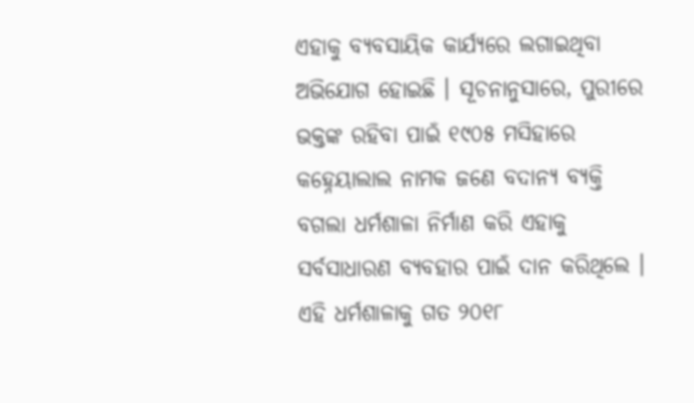ଏହାକୁ ବ୍ୟବସାୟିକ କାର୍ଯ୍ୟରେ ଲଗାଇଥିବା ଅଭିଯୋଗ ହୋଇଛି । ସୂଚନାନୁସାରେ, ପୁରୀରେ ଭକ୍ତଙ୍କ ରହିବା ପାଇଁ ୧୯୦୫ ମସିହାରେ କହ୍ନେୟାଲାଲ ନାମକ ଜଣେ ବଦାନ୍ୟ ବ୍ୟକ୍ତି ବଗଲା ଧର୍ମଶାଳା ନିର୍ମାଣ କରି ଏହାକୁ ସର୍ବସାଧାରଣ ବ୍ୟବହାର ପାଇଁ ଦାନ କରିଥିଲେ । ଏହି ଧର୍ମଶାଳାକୁ ଗତ ୨୦୧୮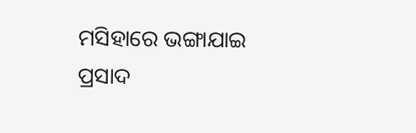ମସିହାରେ ଭଙ୍ଗାଯାଇ ପ୍ରସାଦ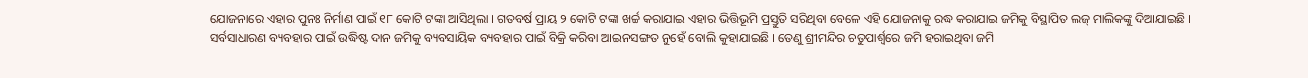ଯୋଜନାରେ ଏହାର ପୁନଃ ନିର୍ମାଣ ପାଇଁ ୧୮ କୋଟି ଟଙ୍କା ଆସିଥିଲା । ଗତବର୍ଷ ପ୍ରାୟ ୨ କୋଟି ଟଙ୍କା ଖର୍ଚ୍ଚ କରାଯାଇ ଏହାର ଭିତ୍ତିଭୂମି ପ୍ରସ୍ତୁତି ସରିଥିବା ବେଳେ ଏହି ଯୋଜନାକୁ ରଦ୍ଧ କରାଯାଇ ଜମିକୁ ବିସ୍ଥାପିତ ଲଜ୍ ମାଲିକଙ୍କୁ ଦିଆଯାଇଛି । ସର୍ବସାଧାରଣ ବ୍ୟବହାର ପାଇଁ ଉଦ୍ଧିଷ୍ଟ ଦାନ ଜମିକୁ ବ୍ୟବସାୟିକ ବ୍ୟବହାର ପାଇଁ ବିକ୍ରି କରିବା ଆଇନସଙ୍ଗତ ନୁହେଁ ବୋଲି କୁହାଯାଇଛି । ତେଣୁ ଶ୍ରୀମନ୍ଦିର ଚତୁପାର୍ଶ୍ବରେ ଜମି ହରାଇଥିବା ଜମି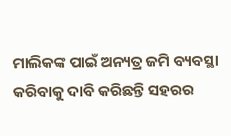ମାଲିକଙ୍କ ପାଇଁ ଅନ୍ୟତ୍ର ଜମି ବ୍ୟବସ୍ଥା କରିବାକୁ ଦାବି କରିଛନ୍ତି ସହରର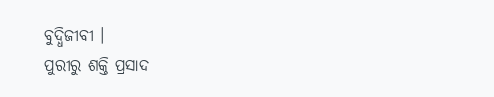ବୁଦ୍ଧିଜୀବୀ ।
ପୁରୀରୁ ଶକ୍ତି ପ୍ରସାଦ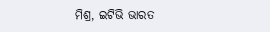ମିଶ୍ର, ଇଟିଭି ଭାରତ